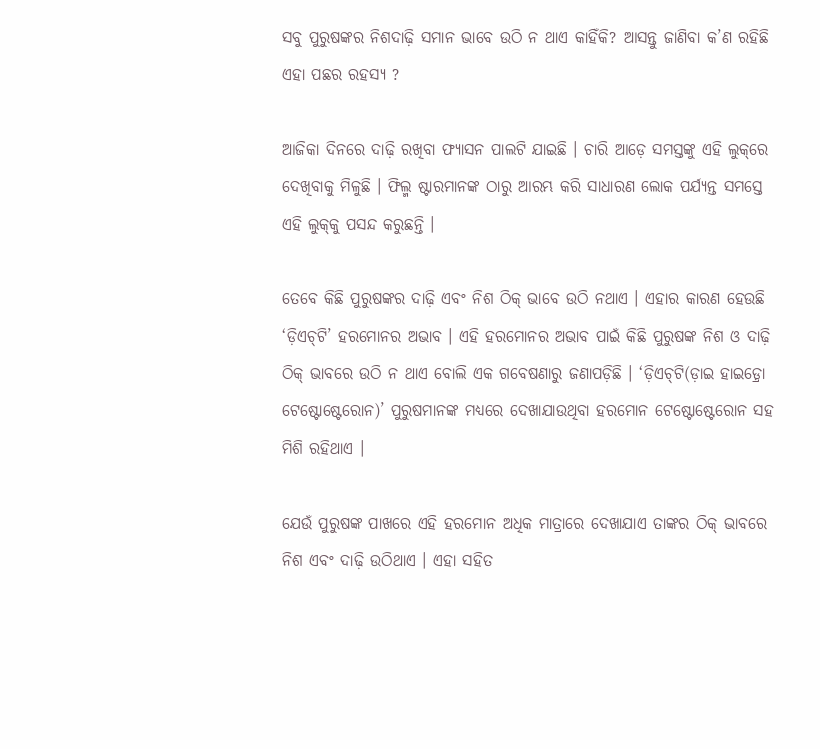ସବୁ ପୁରୁଷଙ୍କର ନିଶଦାଢ଼ି ସମାନ ଭାବେ ଉଠି ନ ଥାଏ କାହିଁକି? ଆସନ୍ତୁ ଜାଣିବା କ’ଣ ରହିଛି ଏହା ପଛର ରହସ୍ୟ ?

ଆଜିକା ଦିନରେ ଦାଢ଼ି ରଖିବା ଫ୍ୟାସନ ପାଲଟି ଯାଇଛି । ଚାରି ଆଡ଼େ ସମସ୍ତଙ୍କୁ ଏହି ଲୁକ୍‌ରେ ଦେଖିବାକୁ ମିଳୁଛି । ଫିଲ୍ମ ଷ୍ଟାରମାନଙ୍କ ଠାରୁ ଆରମ୍ଭ କରି ସାଧାରଣ ଲୋକ ପର୍ଯ୍ୟନ୍ତ ସମସ୍ତେ ଏହି ଲୁକ୍‌କୁ ପସନ୍ଦ କରୁଛନ୍ତି ।

ତେବେ କିଛି ପୁରୁଷଙ୍କର ଦାଢ଼ି ଏବଂ ନିଶ ଠିକ୍‌ ଭାବେ ଉଠି ନଥାଏ । ଏହାର କାରଣ ହେଉଛି ‘ଡ଼ିଏଚ୍‌ଟି’ ହରମୋନର ଅଭାବ । ଏହି ହରମୋନର ଅଭାବ ପାଇଁ କିଛି ପୁରୁଷଙ୍କ ନିଶ ଓ ଦାଢ଼ି ଠିକ୍‌ ଭାବରେ ଉଠି ନ ଥାଏ ବୋଲି ଏକ ଗବେଷଣାରୁ ଜଣାପଡ଼ିଛି । ‘ଡ଼ିଏଚ୍‌ଟି(ଡ଼ାଇ ହାଇଡ଼୍ରୋ ଟେଷ୍ଟୋଷ୍ଟେରୋନ)’ ପୁରୁଷମାନଙ୍କ ମଧ୍ୟରେ ଦେଖାଯାଉଥିବା ହରମୋନ ଟେଷ୍ଟୋଷ୍ଟେରୋନ ସହ ମିଶି ରହିଥାଏ ।

ଯେଉଁ ପୁରୁଷଙ୍କ ପାଖରେ ଏହି ହରମୋନ ଅଧିକ ମାତ୍ରାରେ ଦେଖାଯାଏ ତାଙ୍କର ଠିକ୍‌ ଭାବରେ ନିଶ ଏବଂ ଦାଢ଼ି ଉଠିଥାଏ । ଏହା ସହିତ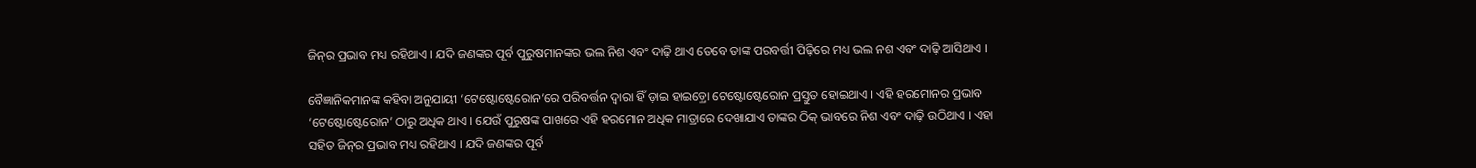ଜିନ୍‌ର ପ୍ରଭାବ ମଧ୍ୟ ରହିଥାଏ । ଯଦି ଜଣଙ୍କର ପୂର୍ବ ପୁରୁଷମାନଙ୍କର ଭଲ ନିଶ ଏବଂ ଦାଢ଼ି ଥାଏ ତେବେ ତାଙ୍କ ପରବର୍ତ୍ତୀ ପିଢ଼ିରେ ମଧ୍ୟ ଭଲ ନଶ ଏବଂ ଦାଢ଼ି ଆସିଥାଏ ।

ବୈଜ୍ଞାନିକମାନଙ୍କ କହିବା ଅନୁଯାୟୀ ‘ଟେଷ୍ଟୋଷ୍ଟେରୋନ’ରେ ପରିବର୍ତ୍ତନ ଦ୍ୱାରା ହିଁ ଡ଼ାଇ ହାଇଡ଼୍ରୋ ଟେଷ୍ଟୋଷ୍ଟେରୋନ ପ୍ରସ୍ତୁତ ହୋଇଥାଏ । ଏହି ହରମୋନର ପ୍ରଭାବ ‘ଟେଷ୍ଟୋଷ୍ଟେରୋନ’ ଠାରୁ ଅଧିକ ଥାଏ । ଯେଉଁ ପୁରୁଷଙ୍କ ପାଖରେ ଏହି ହରମୋନ ଅଧିକ ମାତ୍ରାରେ ଦେଖାଯାଏ ତାଙ୍କର ଠିକ୍‌ ଭାବରେ ନିଶ ଏବଂ ଦାଢ଼ି ଉଠିଥାଏ । ଏହା ସହିତ ଜିନ୍‌ର ପ୍ରଭାବ ମଧ୍ୟ ରହିଥାଏ । ଯଦି ଜଣଙ୍କର ପୂର୍ବ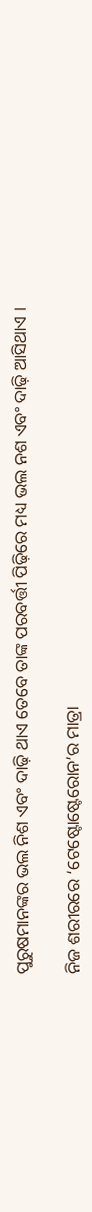ପୁରୁଷମାନଙ୍କର ଭଲ ନିଶ ଏବଂ ଦାଢ଼ି ଥାଏ ତେବେ ତାଙ୍କ ପରବର୍ତ୍ତୀ ପିଢ଼ିରେ ମଧ୍ୟ ଭଲ ନଶ ଏବଂ ଦାଢ଼ି ଆସିଥାଏ ।

ନିଜ ଶରୀରରେ ‘ଟେଷ୍ଟୋଷ୍ଟେରୋନ’ର ମାତ୍ରା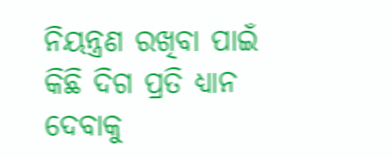ନିୟନ୍ତ୍ରଣ ରଖିବା ପାଇଁ କିଛି ଦିଗ ପ୍ରତି ଧ୍ୟାନ ଦେବାକୁ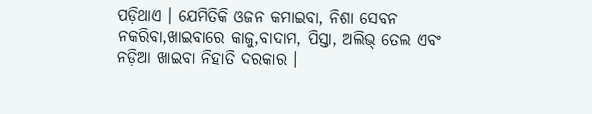ପଡ଼ିଥାଏ । ଯେମିତିକି ଓଜନ କମାଇବା, ନିଶା ସେବନ ନକରିବା,ଖାଇବାରେ କାଜୁ,ବାଦାମ, ପିସ୍ତା, ଅଲିଭ୍‌ ତେଲ ଏବଂ ନଡ଼ିଆ ଖାଇବା ନିହାତି ଦରକାର ।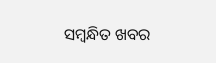ସମ୍ବନ୍ଧିତ ଖବର